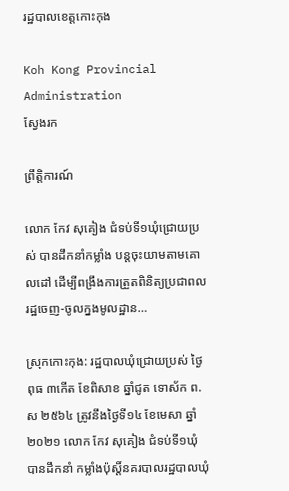រដ្ឋបាលខេត្តកោះកុង

Koh Kong Provincial Administration
ស្វែងរក

ព្រឹត្តិការណ៍

លោក កែវ សុគៀង ជំទប់ទី១ឃុំជ្រោយប្រស់ បានដឹកនាំកម្លាំង បន្តចុះយាមតាមគោលដៅ ដើម្បីពង្រឹងការត្រួតពិនិត្យប្រជាពលរដ្ឋចេញ-ចូលក្នងមូលដ្ឋាន…

ស្រុកកោះកុង: រដ្ឋបាលឃុំជ្រោយប្រស់ ថ្ងៃពុធ ៣កើត ខែពិសាខ ឆ្នាំជូត ទោស័ក ព.ស ២៥៦៤ ត្រូវនឹងថ្ងៃទី១៤ ខែមេសា ឆ្នាំ២០២១ លោក កែវ សុគៀង ជំទប់ទី១ឃុំ បានដឹកនាំ កម្លាំងប៉ុស្តិ៍នគរបាលរដ្ឋបាលឃុំ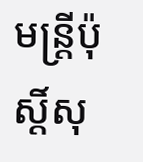មន្ត្រីប៉ុស្តិ៍សុ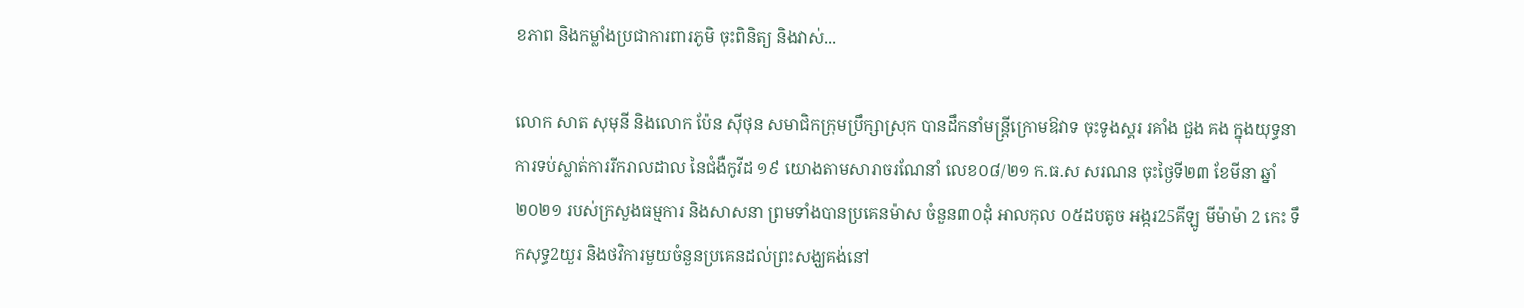ខភាព និងកម្លាំងប្រជាការពារភូមិ ចុះពិនិត្យ និងវាស់...

លោក សាត សុមុនី និងលោក ប៉ែន ស៊ីថុន សមាជិកក្រុមប្រឹក្សាស្រុក បានដឹកនាំមន្ត្រីក្រោមឱវាទ ចុះទូងស្គរ រគាំង ជួង គង ក្នុងយុទ្ធនាការទប់ស្លាត់ការរីករាលដាល នៃជំងឺកូវីដ ១៩ យោងតាមសារាចរណែនាំ លេខ០៨/២១ ក.ធ.ស សរណន ចុះថ្ងៃទី២៣ ខែមីនា ឆ្នាំ២០២១ របស់ក្រសួងធម្មការ និងសាសនា ព្រមទាំងបានប្រគេនម៉ាស ចំនួន៣០ដុំ អាលកុល ០៥ដបតូច អង្ករ25គីឡូ មីម៉ាម៉ា 2 កេះ ទឹកសុទ្ធ2យួរ និងថវិការមួយចំនួនប្រគេនដល់ព្រះសង្ឃគង់នៅ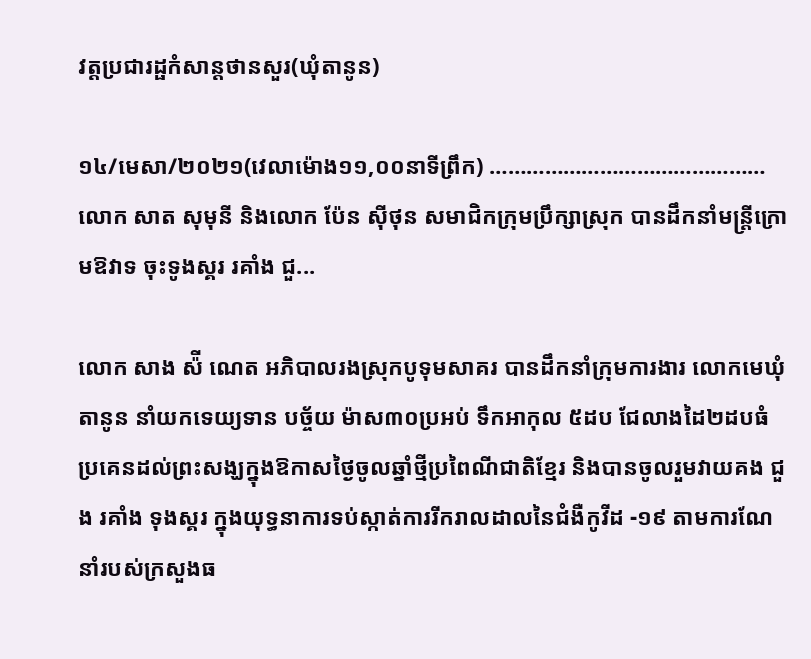វត្តប្រជារដ្ផកំសាន្តថានសួរ(ឃុំតានូន)

១៤/មេសា/២០២១(វេលាម៉ោង១១,០០នាទីព្រឹក) ……………………………………… លោក សាត សុមុនី និងលោក ប៉ែន ស៊ីថុន សមាជិកក្រុមប្រឹក្សាស្រុក បានដឹកនាំមន្ត្រីក្រោមឱវាទ ចុះទូងស្គរ រគាំង ជួ...

លោក សាង ស៉ី ណេត អភិបាលរងស្រុកបូទុមសាគរ បានដឹកនាំក្រុមការងារ លោកមេឃុំតានូន នាំយកទេយ្យទាន បច្ច័យ ម៉ាស៣០ប្រអប់ ទឹកអាកុល ៥ដប ជែលាងដៃ២ដបធំ ប្រគេនដល់ព្រះសង្ឃក្នុងឱកាសថ្ងៃចូលឆ្នាំថ្មីប្រពៃណីជាតិខ្មែរ និងបានចូលរួមវាយគង ជួង រគាំង ទុងស្គរ ក្នុងយុទ្ធនាការទប់ស្កាត់ការរីករាលដាលនៃជំងឺកូវីដ -១៩ តាមការណែនាំរបស់ក្រសួងធ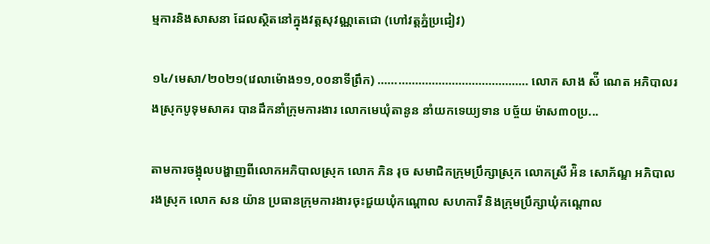ម្មការនិងសាសនា ដែលស្ថិតនៅក្នុងវត្តសុវណ្ណតេជោ (ហៅវត្តភ្នំប្រជៀវ)

១៤/មេសា/២០២១(វេលាម៉ោង១១,០០នាទីព្រឹក) ……………………………………… លោក សាង ស៉ី ណេត អភិបាលរងស្រុកបូទុមសាគរ បានដឹកនាំក្រុមការងារ លោកមេឃុំតានូន នាំយកទេយ្យទាន បច្ច័យ ម៉ាស៣០ប្រ...

តាមការចង្អុលបង្ហាញពីលោកអភិបាលស្រុក លោក ភិន រុច សមាជិកក្រុមប្រឹក្សាស្រុក លោកស្រី អ៉ិន សោភ័ណ្ឌ អភិបាលរងស្រុក លោក សន យ៉ាន ប្រធានក្រុមការងារចុះជួយឃុំកណ្តោល សហការី និងក្រុមប្រឹក្សាឃុំកណ្តោល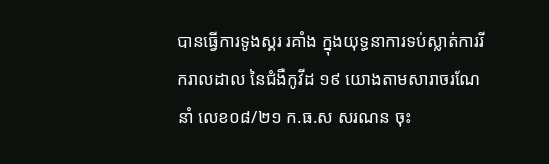បានធ្វើការទូងស្គរ រគាំង ក្នុងយុទ្ធនាការទប់ស្លាត់ការរីករាលដាល នៃជំងឺកូវីដ ១៩ យោងតាមសារាចរណែនាំ លេខ០៨/២១ ក.ធ.ស សរណន ចុះ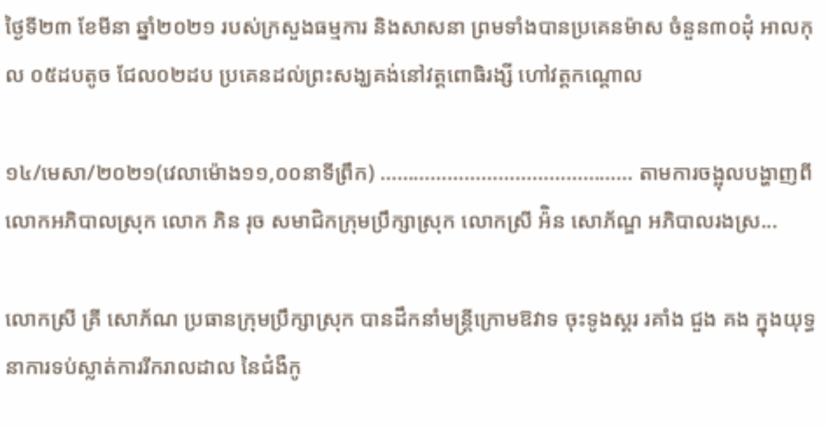ថ្ងៃទី២៣ ខែមីនា ឆ្នាំ២០២១ របស់ក្រសួងធម្មការ និងសាសនា ព្រមទាំងបានប្រគេនម៉ាស ចំនួន៣០ដុំ អាលកុល ០៥ដបតូច ជែល០២ដប ប្រគេនដល់ព្រះសង្ឃគង់នៅវត្តពោធិរង្សី ហៅវត្តកណ្តោល

១៤/មេសា/២០២១(វេលាម៉ោង១១,០០នាទីព្រឹក) ……………………………………… តាមការចង្អុលបង្ហាញពីលោកអភិបាលស្រុក លោក ភិន រុច សមាជិកក្រុមប្រឹក្សាស្រុក លោកស្រី អ៉ិន សោភ័ណ្ឌ អភិបាលរងស្រ...

លោកស្រី គ្រី សោភ័ណ ប្រធានក្រុមប្រឹក្សាស្រុក បានដឹកនាំមន្ត្រីក្រោមឱវាទ ចុះទូងស្គរ រគាំង ជួង គង ក្នុងយុទ្ធនាការទប់ស្លាត់ការរីករាលដាល នៃជំងឺកូ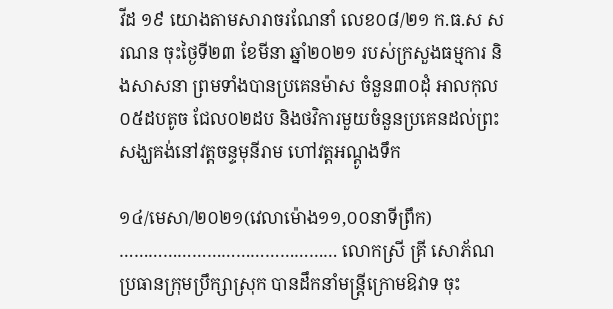វីដ ១៩ យោងតាមសារាចរណែនាំ លេខ០៨/២១ ក.ធ.ស សរណន ចុះថ្ងៃទី២៣ ខែមីនា ឆ្នាំ២០២១ របស់ក្រសួងធម្មការ និងសាសនា ព្រមទាំងបានប្រគេនម៉ាស ចំនួន៣០ដុំ អាលកុល ០៥ដបតូច ជែល០២ដប និងថវិការមួយចំនួនប្រគេនដល់ព្រះសង្ឃគង់នៅវត្តចន្ទមុនីរាម ហៅវត្តអណ្តូងទឹក

១៤/មេសា/២០២១(វេលាម៉ោង១១,០០នាទីព្រឹក) ……………………………………… លោកស្រី គ្រី សោភ័ណ ប្រធានក្រុមប្រឹក្សាស្រុក បានដឹកនាំមន្ត្រីក្រោមឱវាទ ចុះ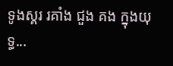ទូងស្គរ រគាំង ជួង គង ក្នុងយុទ្ធ...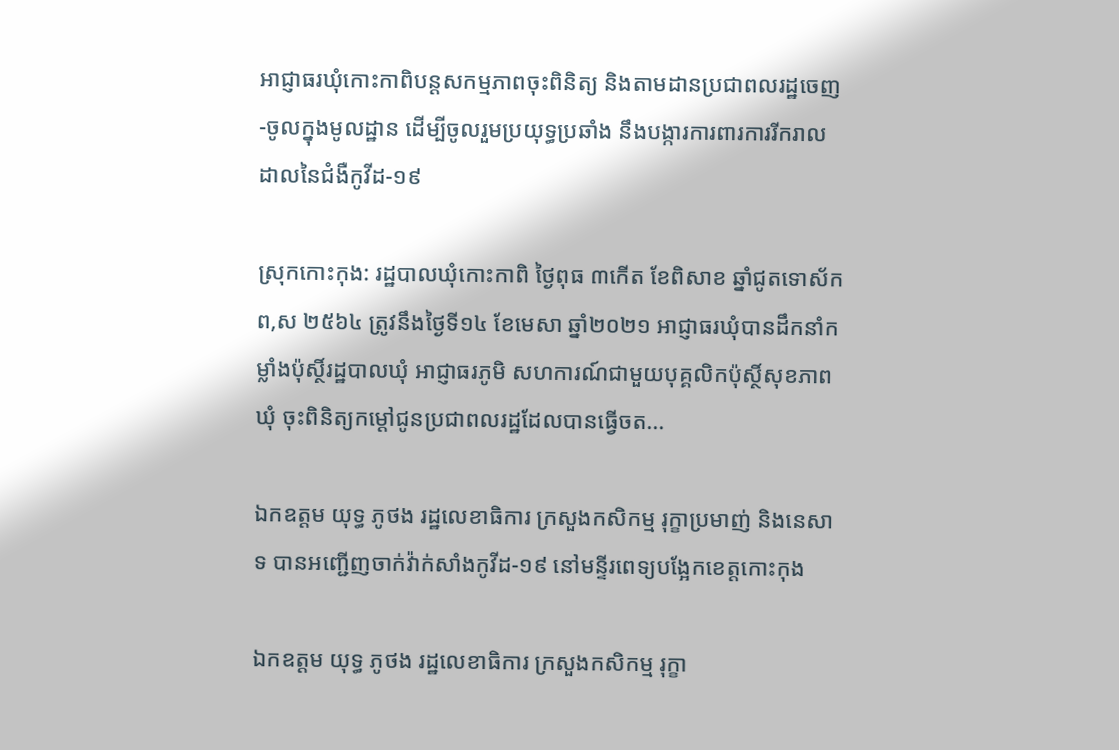អាជ្ញាធរឃុំកោះកាពិបន្តសកម្មភាពចុះពិនិត្យ និងតាមដានប្រជាពលរដ្ឋចេញ-ចូលក្នុងមូលដ្ឋាន ដើម្បីចូលរួមប្រយុទ្ធប្រឆាំង នឹងបង្ការការពារការរីករាលដាលនៃជំងឺកូវីដ-១៩

ស្រុកកោះកុង: រដ្ឋបាលឃុំកោះកាពិ ថ្ងៃពុធ ៣កើត ខែពិសាខ ឆ្នាំជូតទោស័ក ព,ស ២៥៦៤ ត្រូវនឹងថ្ងៃទី១៤ ខែមេសា ឆ្នាំ២០២១ អាជ្ញាធរឃុំបានដឹកនាំកម្លាំងប៉ុស្ថិ៍រដ្ឋបាលឃុំ អាជ្ញាធរភូមិ សហការណ៍ជាមួយបុគ្គលិកប៉ុស្ថិ៍សុខភាពឃុំ ចុះពិនិត្យកម្តៅជូនប្រជាពលរដ្ឋដែលបានធ្វើចត...

ឯកឧត្តម យុទ្ធ ភូថង រដ្ឋលេខាធិការ ក្រសួងកសិកម្ម រុក្ខាប្រមាញ់ និងនេសាទ បានអញ្ជើញចាក់វ៉ាក់សាំងកូវីដ-១៩ នៅមន្ទីរពេទ្យបង្អែកខេត្តកោះកុង

ឯកឧត្តម យុទ្ធ ភូថង រដ្ឋលេខាធិការ ក្រសួងកសិកម្ម រុក្ខា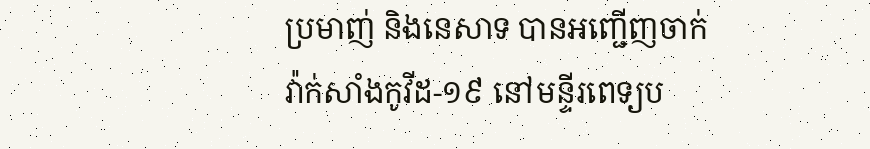ប្រមាញ់ និងនេសាទ បានអញ្ជើញចាក់វ៉ាក់សាំងកូវីដ-១៩ នៅមន្ទីរពេទ្យប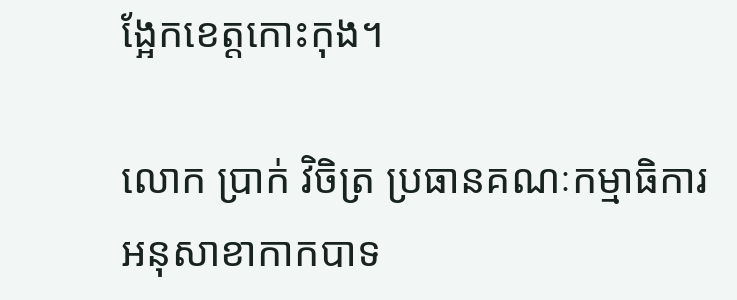ង្អែកខេត្តកោះកុង។

លោក ប្រាក់ វិចិត្រ ប្រធានគណៈកម្មាធិការ អនុសាខាកាកបាទ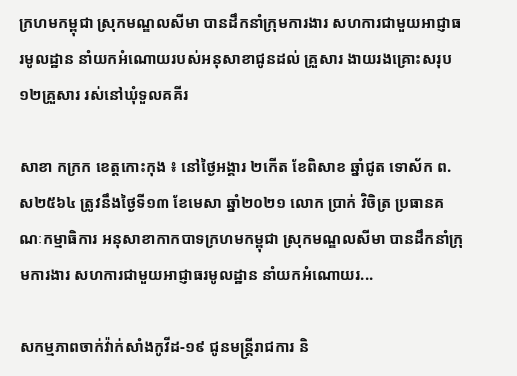ក្រហមកម្ពុជា ស្រុកមណ្ឌលសីមា បានដឹកនាំក្រុមការងារ សហការជាមួយអាជ្ញាធរមូលដ្ឋាន នាំយកអំណោយរបស់អនុសាខាជូនដល់ គ្រួសារ ងាយរងគ្រោះសរុប ១២គ្រួសារ រស់នៅឃុំទួលគគីរ

សាខា កក្រក ខេត្តកោះកុង ៖ នៅថ្ងៃអង្គារ ២កើត ខែពិសាខ ឆ្នាំជូត ទោស័ក ព.ស២៥៦៤ ត្រូវនឹងថ្ងៃទី១៣ ខែមេសា ឆ្នាំ២០២១ លោក ប្រាក់ វិចិត្រ ប្រធានគណៈកម្មាធិការ អនុសាខាកាកបាទក្រហមកម្ពុជា ស្រុកមណ្ឌលសីមា បានដឹកនាំក្រុមការងារ សហការជាមួយអាជ្ញាធរមូលដ្ឋាន នាំយកអំណោយរ...

សកម្មភាពចាក់វ៉ាក់សាំងកូវីដ-១៩ ជូនមន្ត្រីរាជការ និ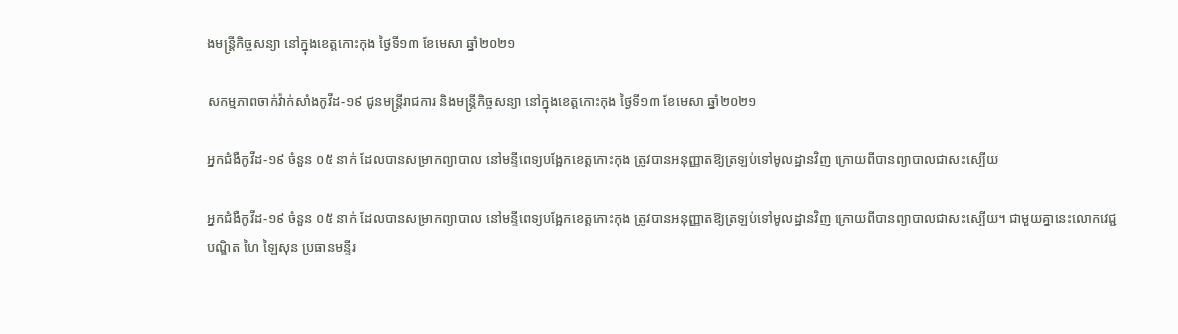ងមន្ត្រីកិច្ចសន្យា នៅក្នុងខេត្តកោះកុង ថ្ងៃទី១៣ ខែមេសា ឆ្នាំ២០២១

សកម្មភាពចាក់វ៉ាក់សាំងកូវីដ-១៩ ជូនមន្ត្រីរាជការ និងមន្ត្រីកិច្ចសន្យា នៅក្នុងខេត្តកោះកុង ថ្ងៃទី១៣ ខែមេសា ឆ្នាំ២០២១

អ្នកជំងឺកូវីដ-១៩ ចំនួន ០៥ នាក់ ដែលបានសម្រាកព្យាបាល នៅមន្ទីពេទ្យបង្អែកខេត្តកោះកុង ត្រូវបានអនុញ្ញាតឱ្យត្រឡប់ទៅមូលដ្ឋានវិញ ក្រោយពីបានព្យាបាលជាសះស្បើយ

អ្នកជំងឺកូវីដ-១៩ ចំនួន ០៥ នាក់ ដែលបានសម្រាកព្យាបាល នៅមន្ទីពេទ្យបង្អែកខេត្តកោះកុង ត្រូវបានអនុញ្ញាតឱ្យត្រឡប់ទៅមូលដ្ឋានវិញ ក្រោយពីបានព្យាបាលជាសះស្បើយ។ ជាមួយគ្នានេះលោកវេជ្ជបណ្ឌិត ហៃ ឡៃសុន ប្រធានមន្ទីរ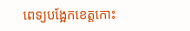ពេទ្យបង្អែកខេត្តកោះ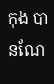កុង បានណែ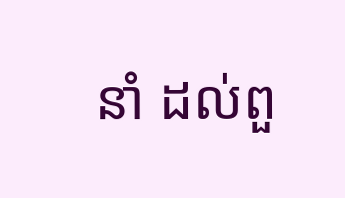នាំ ដល់ពួ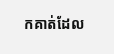កគាត់ដែល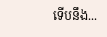ទើបនឹង...